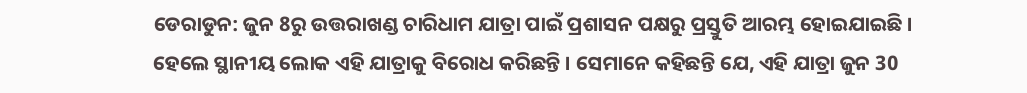ଡେରାଡୁନ: ଜୁନ 8ରୁ ଉତ୍ତରାଖଣ୍ଡ ଚାରିଧାମ ଯାତ୍ରା ପାଇଁ ପ୍ରଶାସନ ପକ୍ଷରୁ ପ୍ରସ୍ତୁତି ଆରମ୍ଭ ହୋଇଯାଇଛି । ହେଲେ ସ୍ଥାନୀୟ ଲୋକ ଏହି ଯାତ୍ରାକୁ ବିରୋଧ କରିଛନ୍ତି । ସେମାନେ କହିଛନ୍ତି ଯେ, ଏହି ଯାତ୍ରା ଜୁନ 30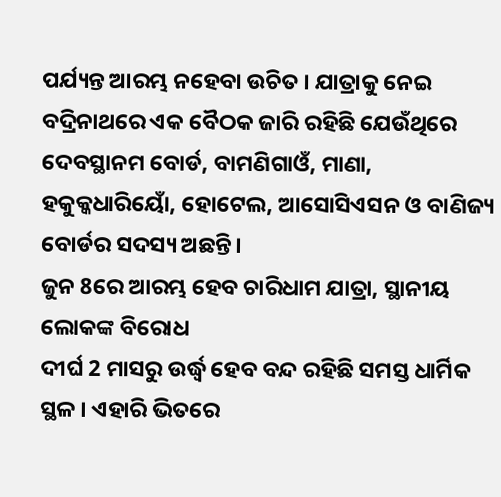ପର୍ଯ୍ୟନ୍ତ ଆରମ୍ଭ ନହେବା ଉଚିତ । ଯାତ୍ରାକୁ ନେଇ ବଦ୍ରିନାଥରେ ଏକ ବୈଠକ ଜାରି ରହିଛି ଯେଉଁଥିରେ ଦେବସ୍ଥାନମ ବୋର୍ଡ, ବାମଣିଗାଓଁ, ମାଣା, ହକୁକ୍କଧାରିୟୋଁ, ହୋଟେଲ, ଆସୋସିଏସନ ଓ ବାଣିଜ୍ୟ ବୋର୍ଡର ସଦସ୍ୟ ଅଛନ୍ତି।
ଜୁନ 8ରେ ଆରମ୍ଭ ହେବ ଚାରିଧାମ ଯାତ୍ରା, ସ୍ଥାନୀୟ ଲୋକଙ୍କ ବିରୋଧ
ଦୀର୍ଘ 2 ମାସରୁ ଉର୍ଦ୍ଧ୍ବ ହେବ ବନ୍ଦ ରହିଛି ସମସ୍ତ ଧାର୍ମିକ ସ୍ଥଳ । ଏହାରି ଭିତରେ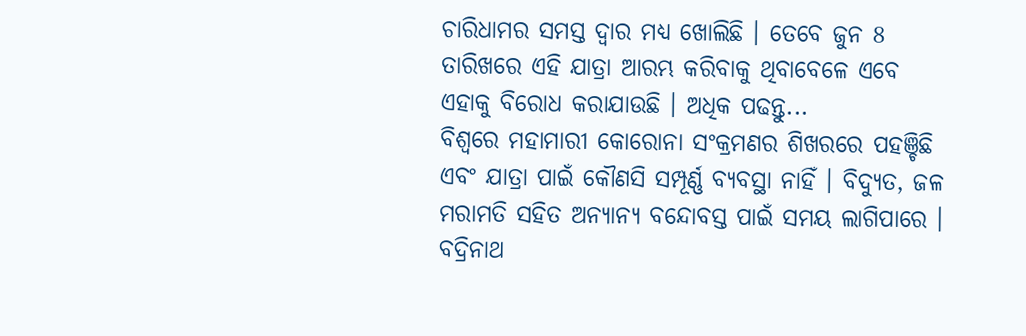ଚାରିଧାମର ସମସ୍ତ ଦ୍ବାର ମଧ୍ୟ ଖୋଲିଛି । ତେବେ ଜୁନ 8 ତାରିଖରେ ଏହି ଯାତ୍ରା ଆରମ୍ଭ କରିବାକୁ ଥିବାବେଳେ ଏବେ ଏହାକୁ ବିରୋଧ କରାଯାଉଛି । ଅଧିକ ପଢନ୍ତୁ...
ବିଶ୍ବରେ ମହାମାରୀ କୋରୋନା ସଂକ୍ରମଣର ଶିଖରରେ ପହଞ୍ଚିଛି ଏବଂ ଯାତ୍ରା ପାଇଁ କୌଣସି ସମ୍ପୂର୍ଣ୍ଣ ବ୍ୟବସ୍ଥା ନାହିଁ । ବିଦ୍ୟୁତ, ଜଳ ମରାମତି ସହିତ ଅନ୍ୟାନ୍ୟ ବନ୍ଦୋବସ୍ତ ପାଇଁ ସମୟ ଲାଗିପାରେ । ବଦ୍ରିନାଥ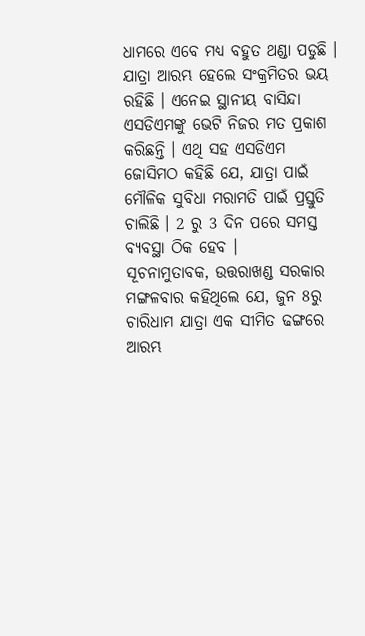ଧାମରେ ଏବେ ମଧ୍ୟ ବହୁତ ଥଣ୍ଡା ପଡୁଛି । ଯାତ୍ରା ଆରମ୍ଭ ହେଲେ ସଂକ୍ରମିତର ଭୟ ରହିଛି । ଏନେଇ ସ୍ଥାନୀୟ ବାସିନ୍ଦା ଏସଡିଏମଙ୍କୁ ଭେଟି ନିଜର ମତ ପ୍ରକାଶ କରିଛନ୍ତି । ଏଥି ସହ ଏସଡିଏମ ଜୋସିମଠ କହିଛି ଯେ, ଯାତ୍ରା ପାଇଁ ମୌଳିକ ସୁବିଧା ମରାମତି ପାଇଁ ପ୍ରସ୍ତୁତି ଚାଲିଛି । 2 ରୁ 3 ଦିନ ପରେ ସମସ୍ତ ବ୍ୟବସ୍ଥା ଠିକ ହେବ ।
ସୂଚନାମୁତାବକ, ଉତ୍ତରାଖଣ୍ଡ ସରକାର ମଙ୍ଗଳବାର କହିଥିଲେ ଯେ, ଜୁନ 8ରୁ ଚାରିଧାମ ଯାତ୍ରା ଏକ ସୀମିତ ଢଙ୍ଗରେ ଆରମ୍ଭ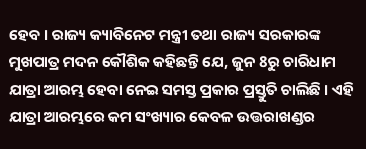ହେବ । ରାଜ୍ୟ କ୍ୟାବିନେଟ ମନ୍ତ୍ରୀ ତଥା ରାଜ୍ୟ ସରକାରଙ୍କ ମୁଖପାତ୍ର ମଦନ କୌଶିକ କହିଛନ୍ତି ଯେ, ଜୁନ 8ରୁ ଚାରିଧାମ ଯାତ୍ରା ଆରମ୍ଭ ହେବା ନେଇ ସମସ୍ତ ପ୍ରକାର ପ୍ରସ୍ତୁତି ଚାଲିଛି । ଏହି ଯାତ୍ରା ଆରମ୍ଭରେ କମ ସଂଖ୍ୟାର କେବଳ ଉତ୍ତରାଖଣ୍ଡର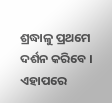ଶ୍ରଦ୍ଧାଳୁ ପ୍ରଥମେ ଦର୍ଶନ କରିବେ । ଏହାପରେ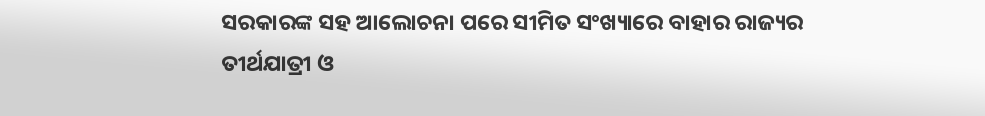ସରକାରଙ୍କ ସହ ଆଲୋଚନା ପରେ ସୀମିତ ସଂଖ୍ୟାରେ ବାହାର ରାଜ୍ୟର ତୀର୍ଥଯାତ୍ରୀ ଓ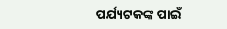ପର୍ଯ୍ୟଟକଙ୍କ ପାଇଁ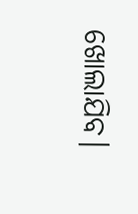ଖୋଲାଯିବ।